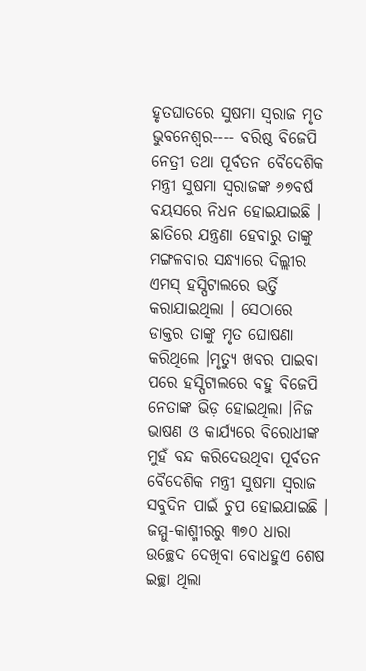ହୃତଘାତରେ ସୁଷମା ସ୍ୱରାଜ ମୃତ
ଭୁବନେଶ୍ୱର---- ବରିଷ୍ଠ ବିଜେପି ନେତ୍ରୀ ତଥା ପୂର୍ବତନ ବୈଦେଶିକ ମନ୍ତ୍ରୀ ସୁଷମା ସ୍ଵରାଜଙ୍କ ୬୭ବର୍ଷ ବୟସରେ ନିଧନ ହୋଇଯାଇଛି । ଛାତିରେ ଯନ୍ତ୍ରଣା ହେବାରୁ ତାଙ୍କୁ ମଙ୍ଗଳବାର ସନ୍ଧ୍ୟାରେ ଦିଲ୍ଲୀର ଏମସ୍ ହସ୍ପିଟାଲରେ ଭର୍ତ୍ତି କରାଯାଇଥିଲା । ସେଠାରେ ଡାକ୍ତର ତାଙ୍କୁ ମୃତ ଘୋଷଣା କରିଥିଲେ ।ମୃତ୍ୟୁ ଖବର ପାଇବା ପରେ ହସ୍ପିଟାଲରେ ବହୁ ବିଜେପି ନେତାଙ୍କ ଭିଡ଼ ହୋଇଥିଲା ।ନିଜ ଭାଷଣ ଓ କାର୍ଯ୍ୟରେ ବିରୋଧୀଙ୍କ ମୁହଁ ବନ୍ଦ କରିଦେଉଥିବା ପୂର୍ବତନ ବୈଦେଶିକ ମନ୍ତ୍ରୀ ସୁଷମା ସ୍ୱରାଜ ସବୁଦିନ ପାଇଁ ଚୁପ ହୋଇଯାଇଛି । ଜମ୍ମୁ-କାଶ୍ମୀରରୁ ୩୭୦ ଧାରା ଉଚ୍ଛେଦ ଦେଖିବା ବୋଧହୁଏ ଶେଷ ଇଚ୍ଛା ଥିଲା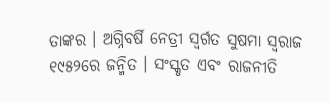ତାଙ୍କର । ଅଗ୍ନିବର୍ଷି ନେତ୍ରୀ ସ୍ବର୍ଗତ ସୁଷମା ସ୍ୱରାଜ ୧୯୫୨ରେ ଜନ୍ମିତ । ସଂସ୍କୃତ ଏବଂ ରାଜନୀତି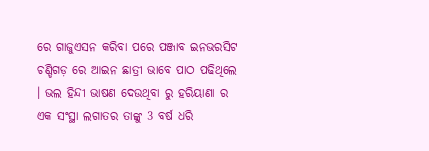ରେ ଗାଜୁଏସନ କରିବା ପରେ ପଞ୍ଜାବ ଇନଭରସିଟ ଚଣ୍ଡିଗଡ଼ ରେ ଆଇନ ଛାତ୍ରୀ ଭାବେ ପାଠ ପଢିଥିଲେ । ଭଲ ହିନ୍ଦୀ ଭାଷଣ ଦେଉଥିବା ରୁ ହରିୟାଣା ର ଏକ ସଂସ୍ଥା ଲଗାତର ତାଙ୍କୁ 3 ବର୍ଷ ଧରି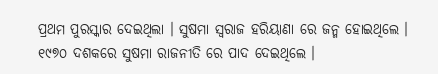ପ୍ରଥମ ପୁରସ୍କାର ଦେଇଥିଲା । ସୁଷମା ସ୍ୱରାଜ ହରିୟାଣା ରେ ଜନ୍ମ ହୋଇଥିଲେ । ୧୯୭୦ ଦଶକରେ ସୁଷମା ରାଜନୀତି ରେ ପାଦ ଦେଇଥିଲେ ।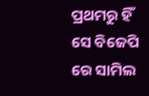ପ୍ରଥମରୁ ହିଁ ସେ ବିଜେପି ରେ ସାମିଲ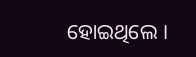ହୋଇଥିଲେ ।